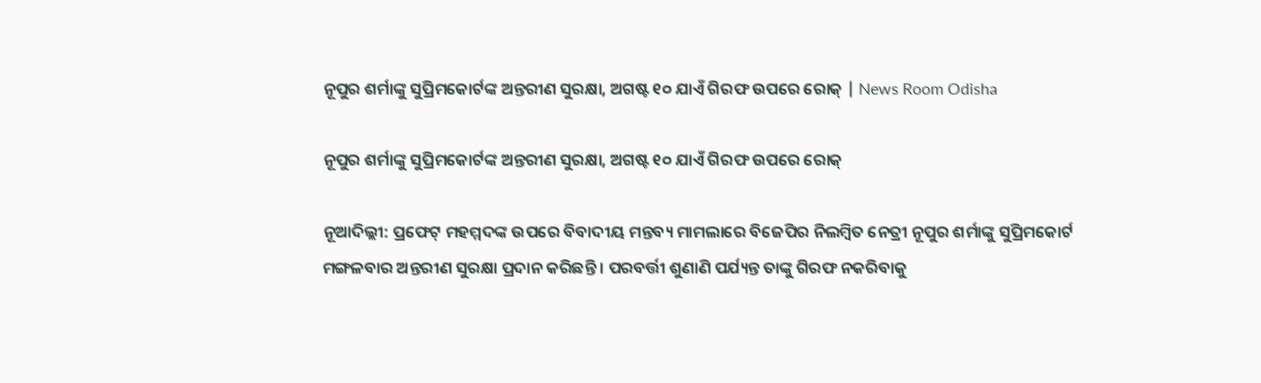ନୂପୁର ଶର୍ମାଙ୍କୁ ସୁପ୍ରିମକୋର୍ଟଙ୍କ ଅନ୍ତରୀଣ ସୁରକ୍ଷା, ଅଗଷ୍ଟ ୧୦ ଯାଏଁ ଗିରଫ ଉପରେ ରୋକ୍ | News Room Odisha

ନୂପୁର ଶର୍ମାଙ୍କୁ ସୁପ୍ରିମକୋର୍ଟଙ୍କ ଅନ୍ତରୀଣ ସୁରକ୍ଷା, ଅଗଷ୍ଟ ୧୦ ଯାଏଁ ଗିରଫ ଉପରେ ରୋକ୍

ନୂଆଦିଲ୍ଲୀ: ପ୍ରଫେଟ୍ ମହମ୍ମଦଙ୍କ ଉପରେ ବିବାଦୀୟ ମନ୍ତବ୍ୟ ମାମଲାରେ ବିଜେପିର ନିଲମ୍ବିତ ନେତ୍ରୀ ନୂପୁର ଶର୍ମାଙ୍କୁ ସୁପ୍ରିମକୋର୍ଟ ମଙ୍ଗଳବାର ଅନ୍ତରୀଣ ସୁରକ୍ଷା ପ୍ରଦାନ କରିଛନ୍ତି । ପରବର୍ତ୍ତୀ ଶୁଣାଣି ପର୍ଯ୍ୟନ୍ତ ତାଙ୍କୁ ଗିରଫ ନକରିବାକୁ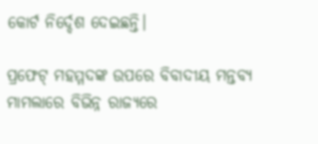କୋର୍ଟ ନିର୍ଦ୍ଦେଶ ଦେଇଛନ୍ତି।

ପ୍ରଫେଟ୍ ମହମ୍ମଦଙ୍କ ଉପରେ ବିବାଦୀୟ ମନ୍ତବ୍ୟ ମାମଲାରେ ବିଭିନ୍ନ ରାଜ୍ୟରେ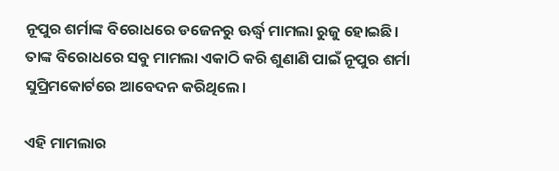ନୂପୁର ଶର୍ମାଙ୍କ ବିରୋଧରେ ଡଜେନରୁ ଊର୍ଦ୍ଧ୍ବ ମାମଲା ରୁଜୁ ହୋଇଛି। ତାଙ୍କ ବିରୋଧରେ ସବୁ ମାମଲା ଏକାଠି କରି ଶୁଣାଣି ପାଇଁ ନୂପୁର ଶର୍ମା ସୁପ୍ରିମକୋର୍ଟରେ ଆବେଦନ କରିଥିଲେ।

ଏହି ମାମଲାର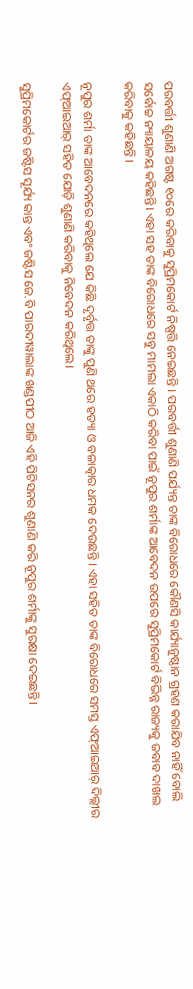ପରବର୍ତ୍ତୀ ଶୁଣାଣି ଅଗଷ୍ଟ ୧୦ରେ କରିବାକୁ ସୁପ୍ରିମକୋର୍ଟ ନିଷ୍ପତ୍ତି ନେଇଛନ୍ତି । ପରବର୍ତ୍ତୀ ଶୁଣାଣି ପର୍ଯ୍ୟନ୍ତ ତାଙ୍କ ବିରୋଧରେ କୌଣସି କାର୍ଯ୍ୟାନୁଷ୍ଠାନ ଗ୍ରହଣ କରାଯିବ ନାହିଁ ବୋଲି ସର୍ବୋଚ୍ଚ ନ୍ୟାୟାଳୟ କହିଛନ୍ତି। ଏହା ସହ ତାଙ୍କ ବିରୋଧରେ ସବୁ ମାମଲା ଏକାଠି କରିବା ପାଇଁ ନୂପୁର ଶର୍ମାଙ୍କ ଆବେଦନ ଉପରେ ସୁପ୍ରିମକୋର୍ଟ ବିଭିନ୍ନ ରାଜ୍ୟକୁ ଜବାବ ଦାଖଲ କରିବାକୁ କହିଛନ୍ତି ।

ନୂପୁର ଶର୍ମା ତାଙ୍କ ଆବେଦନରେ କହିଥିଲେ ଯେ କିଛି ଦୃର୍ବୃତ୍ତ ତାଙ୍କୁ ପୁଣି ଥରେ ହତ୍ୟା ଓ ବଳାତ୍କାର ଧମକ ଦେଉଛନ୍ତି । ଏହା ସହିତ ତାଙ୍କ ବିରୋଧରେ ସମସ୍ତ ଏଫ୍ଆଇଆର୍ ଦିଲ୍ଲୀର ଏଫ୍ଆଇଆର୍ ସହିତ ଯୋଡ଼ି ଶୁଣାଣି କରିବାକୁ ନିବେଦନ କରିଥିଲେ।

ସୁପ୍ରିମକୋର୍ଟର ଜଷ୍ଟିସ ସୂର୍ଯ୍ୟ କାନ୍ତ ଏବଂ ଜଷ୍ଟିସ ଜେ.ବି ପାରଦୀୱାଲାଙ୍କ ଖଣ୍ଡପୀଠ ଆଜି ଏହି ପିଟିସନର ଶୁଣାଣି କରି ନୂପୁର ଶର୍ମାଙ୍କୁ ସୁରକ୍ଷା ଦେଇଛନ୍ତି।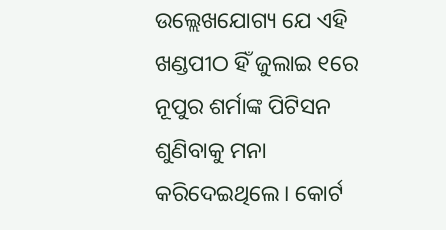ଉଲ୍ଲେଖଯୋଗ୍ୟ ଯେ ଏହି ଖଣ୍ଡପୀଠ ହିଁ ଜୁଲାଇ ୧ରେ ନୂପୁର ଶର୍ମାଙ୍କ ପିଟିସନ ଶୁଣିବାକୁ ମନା କରିଦେଇଥିଲେ। କୋର୍ଟ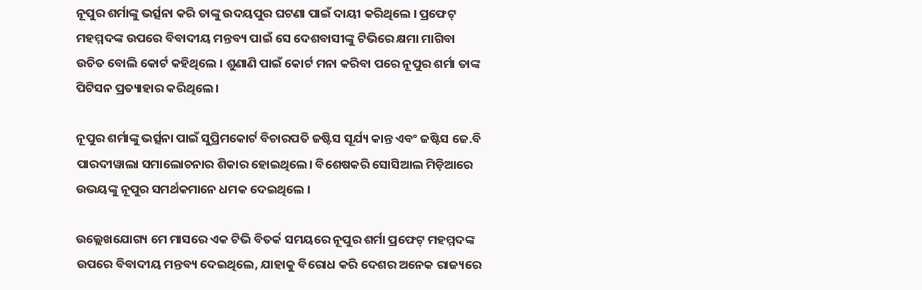ନୂପୁର ଶର୍ମାଙ୍କୁ ଭର୍ତ୍ସନା କରି ତାଙ୍କୁ ଉଦୟପୁର ଘଟଣା ପାଇଁ ଦାୟୀ କରିଥିଲେ । ପ୍ରଫେଟ୍ ମହମ୍ମଦଙ୍କ ଉପରେ ବିବାଦୀୟ ମନ୍ତବ୍ୟ ପାଇଁ ସେ ଦେଶବାସୀଙ୍କୁ ଟିଭିରେ କ୍ଷମା ମାଗିବା ଉଚିତ ବୋଲି କୋର୍ଟ କହିଥିଲେ । ଶୁଣାଣି ପାଇଁ କୋର୍ଟ ମନା କରିବା ପରେ ନୂପୁର ଶର୍ମା ତାଙ୍କ ପିଟିସନ ପ୍ରତ୍ୟାହାର କରିଥିଲେ ।

ନୂପୁର ଶର୍ମାଙ୍କୁ ଭର୍ତ୍ସନା ପାଇଁ ସୁପ୍ରିମକୋର୍ଟ ବିଚାରପତି ଜଷ୍ଟିସ ସୂର୍ଯ୍ୟ କାନ୍ତ ଏବଂ ଜଷ୍ଟିସ ଜେ.ବି ପାରଦୀୱାଲା ସମାଲୋଚନାର ଶିକାର ହୋଇଥିଲେ। ବିଶେଷକରି ସୋସିଆଲ ମିଡ଼ିଆରେ ଉଭୟଙ୍କୁ ନୂପୁର ସମର୍ଥକମାନେ ଧମକ ଦେଇଥିଲେ ।

ଉଲ୍ଲେଖଯୋଗ୍ୟ ମେ ମାସରେ ଏକ ଟିଭି ବିତର୍କ ସମୟରେ ନୂପୁର ଶର୍ମା ପ୍ରଫେଟ୍ ମହମ୍ମଦଙ୍କ ଉପରେ ବିବାଦୀୟ ମନ୍ତବ୍ୟ ଦେଇଥିଲେ, ଯାହାକୁ ବିରୋଧ କରି ଦେଶର ଅନେକ ରାଜ୍ୟରେ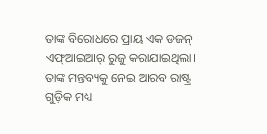ତାଙ୍କ ବିରୋଧରେ ପ୍ରାୟ ଏକ ଡଜନ୍ ଏଫ୍ଆଇଆର୍ ରୁଜୁ କରାଯାଇଥିଲା। ତାଙ୍କ ମନ୍ତବ୍ୟକୁ ନେଇ ଆରବ ରାଷ୍ଟ୍ର ଗୁଡ଼ିକ ମଧ୍ୟ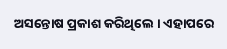ଅସନ୍ତୋଷ ପ୍ରକାଶ କରିଥିଲେ । ଏହାପରେ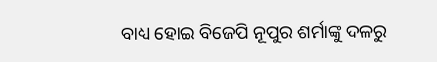ବାଧ୍ୟ ହୋଇ ବିଜେପି ନୂପୁର ଶର୍ମାଙ୍କୁ ଦଳରୁ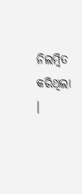ନିଲମ୍ବିତ କରିଥିଲା ।